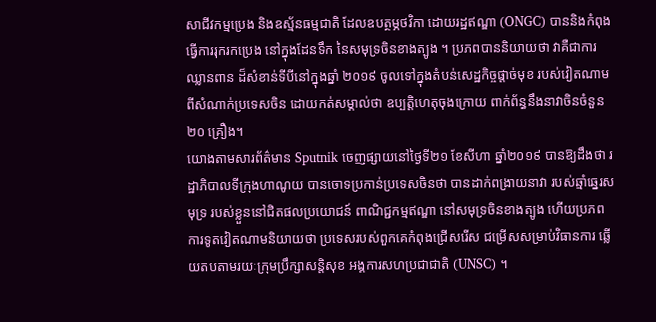សាជីវកម្មប្រេង និងឧស្ម័នធម្មជាតិ ដែលឧបត្ថម្ភថវិកា ដោយរដ្ឋឥណ្ឌា (ONGC) បាននិងកំពុងធ្វើការរុករកប្រេង នៅក្នុងដែនទឹក នៃសមុទ្រចិនខាងត្បូង ។ ប្រភពបាននិយាយថា វាគឺជាការឈ្លានពាន ដ៏សំខាន់ទីបីនៅក្នុងឆ្នាំ ២០១៩ ចូលទៅក្នុងតំបន់សេដ្ឋកិច្ចផ្តាច់មុខ របស់វៀតណាម ពីសំណាក់ប្រទេសចិន ដោយកត់សម្គាល់ថា ឧប្បត្តិហេតុចុងក្រោយ ពាក់ព័ន្ធនឹងនាវាចិនចំនួន ២០ គ្រឿង។
យោងតាមសារព័ត៌មាន Sputnik ចេញផ្សាយនៅថ្ងៃទី២១ ខែសីហា ឆ្នាំ២០១៩ បានឱ្យដឹងថា រដ្ឋាភិបាលទីក្រុងហាណូយ បានចោទប្រកាន់ប្រទេសចិនថា បានដាក់ពង្រាយនាវា របស់ឆ្មាំឆ្នេរសមុទ្រ របស់ខ្លួននៅជិតផលប្រយោជន៍ ពាណិជ្ជកម្មឥណ្ឌា នៅសមុទ្រចិនខាងត្បូង ហើយប្រភពការទូតវៀតណាមនិយាយថា ប្រទេសរបស់ពួកគេកំពុងជ្រើសរើស ជម្រើសសម្រាប់វិធានការ ឆ្លើយតបតាមរយៈក្រុមប្រឹក្សាសន្តិសុខ អង្គការសហប្រជាជាតិ (UNSC) ។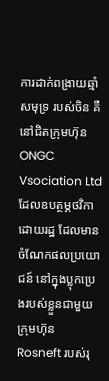ការដាក់ពង្រាយឆ្មាំសមុទ្រ របស់ចិន គឺនៅជិតក្រុមហ៊ុន ONGC Vsociation Ltd ដែលឧបត្ថម្ភថវិកាដោយរដ្ឋ ដែលមានចំណែកផលប្រយោជន៍ នៅក្នុងប្លុកប្រេងរបស់ខ្លួនជាមួយក្រុមហ៊ុន Rosneft របស់រុ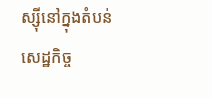ស្ស៊ីនៅក្នុងតំបន់សេដ្ឋកិច្ច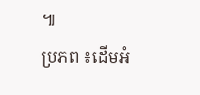៕
ប្រភព ៖ដើមអំ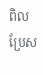ពិល
ប្រែស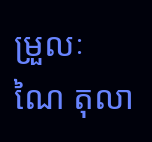ម្រួលៈ ណៃ តុលា